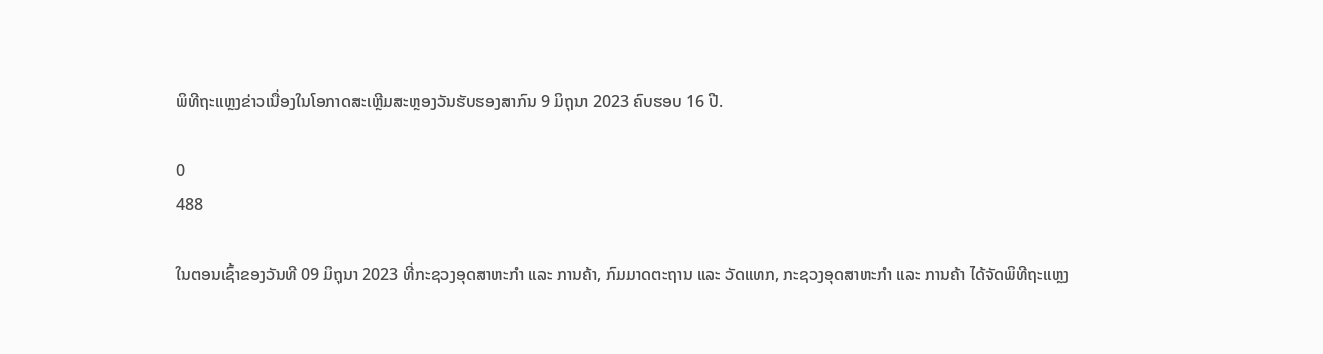ພິທີຖະແຫຼງຂ່າວເນື່ອງໃນໂອກາດສະເຫຼີມສະຫຼອງວັນຮັບຮອງສາກົນ 9 ມິຖຸນາ 2023 ຄົບຮອບ 16 ປີ.

0
488

ໃນຕອນເຊົ້າຂອງວັນທີ 09 ມິຖຸນາ 2023 ທີ່ກະຊວງອຸດສາຫະກຳ ແລະ ການຄ້າ, ກົມມາດຕະຖານ ແລະ ວັດແທກ, ກະຊວງອຸດສາຫະກຳ ແລະ ການຄ້າ ໄດ້ຈັດພິທີຖະແຫຼງ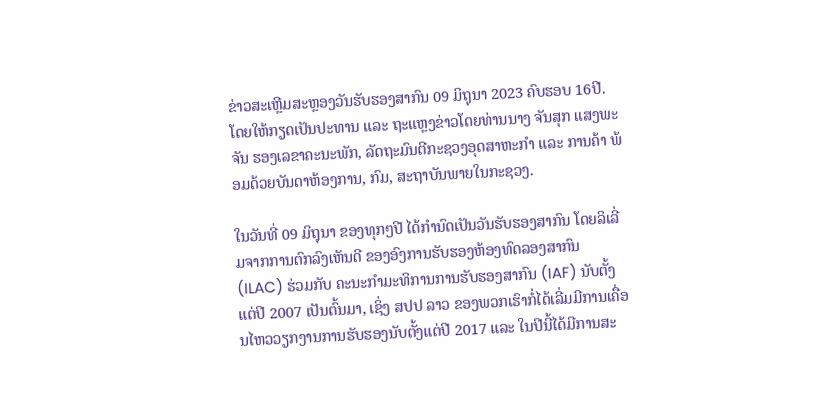ຂ່າວສະເຫຼີມສະຫຼອງວັນຮັບຮອງສາກົນ 09 ມິຖຸນາ 2023 ຄົບຮອບ 16ປີ. ໂດຍໃຫ້ກຽດເປັນປະທານ ແລະ ຖະແຫຼງຂ່າວໂດຍທ່ານນາງ ຈັນສຸກ ແສງພະຈັນ ຮອງເລຂາຄະນະພັກ, ລັດຖະມົນຕີກະຊວງອຸດສາຫະກຳ ແລະ ການຄ້າ ພ້ອມດ້ວຍບັນດາຫ້ອງການ, ກົມ, ສະຖາບັນພາຍໃນກະຊວງ.

ໃນວັນທີ່ 09 ມິຖຸນາ ຂອງທຸກໆປີ ໄດ້ກຳນົດເປັນວັນຮັບຮອງສາກົນ ໂດຍລິເລີ່ມຈາກການຕົກລົງເຫັນດີ ຂອງອົງການຮັບຮອງຫ້ອງທົດລອງສາກົນ (ILAC) ຮ່ວມກັບ ຄະນະກຳມະທິການການຮັບຮອງສາກົນ (IAF) ນັບຕັ້ງແຕ່ປີ 2007 ເປັນຕົ້ນມາ, ເຊິ່ງ ສປປ ລາວ ຂອງພວກເຮົາກໍ່ໄດ້ເລີ່ມມີການເຄື່ອນໄຫວວຽກງານການຮັບຮອງນັບຕັ້ງແຕ່ປີ 2017 ແລະ ໃນປີນີ້ໄດ້ມີການສະ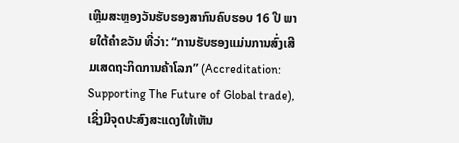ເຫຼີມສະຫຼອງວັນຮັບຮອງສາກົນຄົບຮອບ 16 ປີ ພາຍໃຕ້ຄຳຂວັນ ທີ່ວ່າ: “ການຮັບຮອງແມ່ນການສົ່ງເສີມເສດຖະກິດການຄ້າໂລກ” (Accreditation: Supporting The Future of Global trade), ເຊິ່ງມີຈຸດປະສົງສະແດງໃຫ້ເຫັນ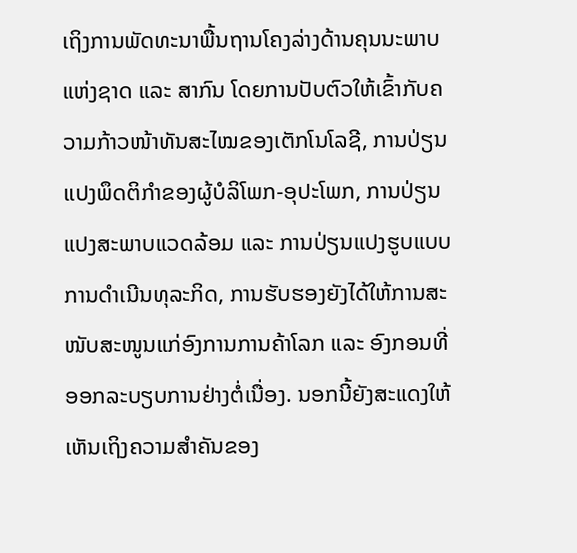ເຖິງການພັດທະນາພື້ນຖານໂຄງລ່າງດ້ານຄຸນນະພາບແຫ່ງຊາດ ແລະ ສາກົນ ໂດຍການປັບຕົວໃຫ້ເຂົ້າກັບຄວາມກ້າວໜ້າທັນສະໄໝຂອງເຕັກໂນໂລຊີ, ການປ່ຽນແປງພຶດຕິກຳຂອງຜູ້ບໍລິໂພກ-ອຸປະໂພກ, ການປ່ຽນແປງສະພາບແວດລ້ອມ ແລະ ການປ່ຽນແປງຮູບແບບການດຳເນີນທຸລະກິດ, ການຮັບຮອງຍັງໄດ້ໃຫ້ການສະໜັບສະໜູນແກ່ອົງການການຄ້າໂລກ ແລະ ອົງກອນທີ່ອອກລະບຽບການຢ່າງຕໍ່ເນື່ອງ. ນອກນີ້ຍັງສະແດງໃຫ້ເຫັນເຖິງຄວາມສຳຄັນຂອງ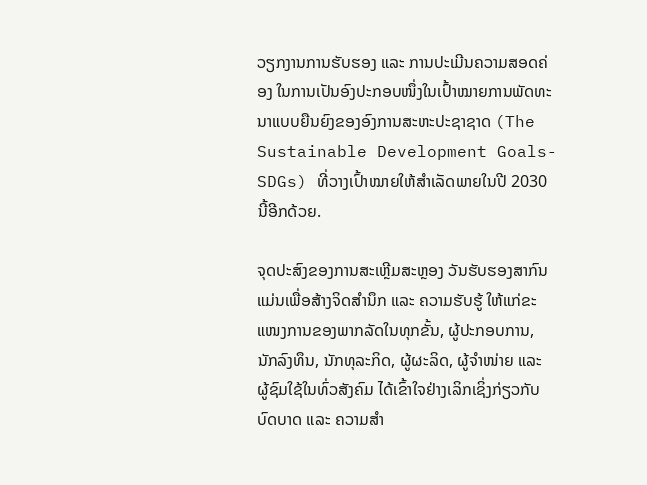ວຽກງານການຮັບຮອງ ແລະ ການປະເມີນຄວາມສອດຄ່ອງ ໃນການເປັນອົງປະກອບໜຶ່ງໃນເປົ້າໝາຍການພັດທະນາແບບຍືນຍົງຂອງອົງການສະຫະປະຊາຊາດ (The Sustainable Development Goals-SDGs) ທີ່ວາງເປົ້າໝາຍໃຫ້ສຳເລັດພາຍໃນປີ 2030 ນີ້ອີກດ້ວຍ.

ຈຸດປະສົງຂອງການສະເຫຼີມສະຫຼອງ ວັນຮັບຮອງສາກົນ ແມ່ນເພື່ອສ້າງຈິດສຳນຶກ ແລະ ຄວາມຮັບຮູ້ ໃຫ້ແກ່ຂະແໜງການຂອງພາກລັດໃນທຸກຂັ້ນ, ຜູ້ປະກອບການ, ນັກລົງທຶນ, ນັກທຸລະກິດ, ຜູ້ຜະລິດ, ຜູ້ຈຳໜ່າຍ ແລະ ຜູ້ຊົມໃຊ້ໃນທົ່ວສັງຄົມ ໄດ້ເຂົ້າໃຈຢ່າງເລິກເຊິ່ງກ່ຽວກັບບົດບາດ ແລະ ຄວາມສຳ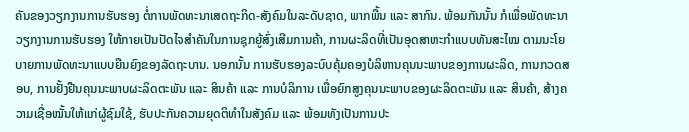ຄັນຂອງວຽກງານການຮັບຮອງ ຕໍ່ການພັດທະນາເສດຖະກິດ-ສັງຄົມໃນລະດັບຊາດ, ພາກພື້ນ ແລະ ສາກົນ. ພ້ອມກັນນັ້ນ ກໍເພື່ອພັດທະນາວຽກງານການຮັບຮອງ ໃຫ້ກາຍເປັນປັດໄຈສຳຄັນໃນການຊຸກຍູ້ສົ່ງເສີມການຄ້າ, ການຜະລິດທີ່ເປັນອຸດສາຫະກຳແບບທັນສະໄໝ ຕາມນະໂຍບາຍການພັດທະນາແບບຍືນຍົງຂອງລັດຖະບານ. ນອກນັ້ນ ການຮັບຮອງລະບົບຄຸ້ມຄອງບໍລິຫານຄຸນນະພາບຂອງການຜະລິດ, ການກວດສອບ, ການຢັ້ງຢືນຄຸນນະພາບຜະລິດຕະພັນ ແລະ ສິນຄ້າ ແລະ ການບໍລິການ ເພື່ອຍົກສູງຄຸນນະພາບຂອງຜະລິດຕະພັນ ແລະ ສິນຄ້າ, ສ້າງຄວາມເຊື່ອໝັ້ນໃຫ້ແກ່ຜູ້ຊົມໃຊ້, ຮັບປະກັນຄວາມຍຸດຕິທຳໃນສັງຄົມ ແລະ ພ້ອມທັງເປັນການປະ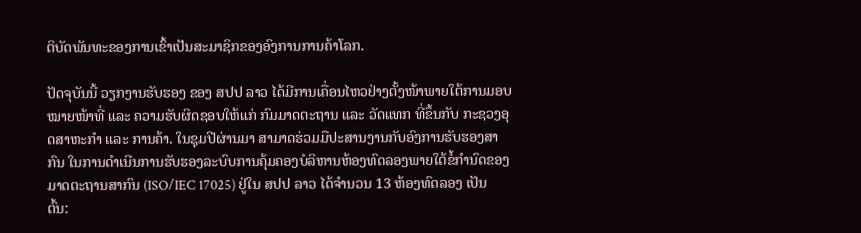ຕິບັດພັນທະຂອງການເຂົ້າເປັນສະມາຊິກຂອງອົງການການຄ້າໂລກ.

ປັດຈຸບັນນີ້ ວຽກງານຮັບຮອງ ຂອງ ສປປ ລາວ ໄດ້ມີການເຄື່ອນໄຫວຢ່າງຕັ້ງໜ້າພາຍໃຕ້ການມອບໝາຍໜ້າທີ່ ແລະ ຄວາມຮັບຜິດຊອບໃຫ້ແກ່ ກົມມາດຕະຖານ ແລະ ວັດແທກ ທີ່ຂຶ້ນກັບ ກະຊວງອຸດສາຫະກໍາ ແລະ ການຄ້າ. ໃນຊຸມປີຜ່ານມາ ສາມາດຮ່ວມມືປະສານງານກັບອົງການຮັບຮອງສາກົນ ໃນການດຳເນີນການຮັບຮອງລະບົບການຄຸ້ມຄອງບໍລິຫານຫ້ອງທົດລອງພາຍໃຕ້ຂໍ້ກຳນົດຂອງມາດຕະຖານສາກົນ (ISO/IEC 17025) ຢູ່ໃນ ສປປ ລາວ ໄດ້ຈຳນວນ 13 ຫ້ອງທົດລອງ ເປັນຕົ້ນ: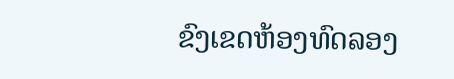ຂົງເຂດຫ້ອງທົດລອງ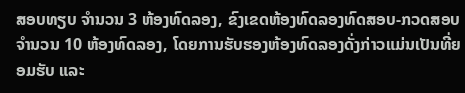ສອບທຽບ ຈຳນວນ 3 ຫ້ອງທົດລອງ, ຂົງເຂດຫ້ອງທົດລອງທົດສອບ-ກວດສອບ ຈຳນວນ 10 ຫ້ອງທົດລອງ, ໂດຍການຮັບຮອງຫ້ອງທົດລອງດັ່ງກ່າວແມ່ນເປັນທີ່ຍອມຮັບ ແລະ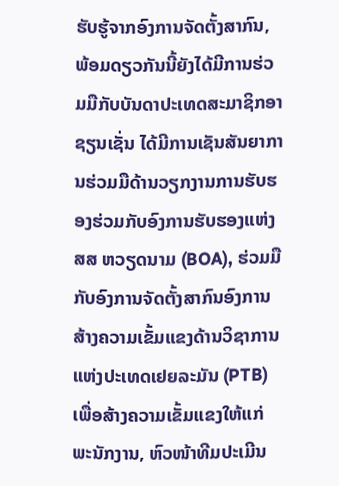ຮັບຮູ້ຈາກອົງການຈັດຕັ້ງສາກົນ, ພ້ອມດຽວກັນນີ້ຍັງໄດ້ມີການຮ່ວມມືກັບບັນດາປະເທດສະມາຊິກອາຊຽນເຊັ່ນ ໄດ້ມີການເຊັນສັນຍາການຮ່ວມມືດ້ານວຽກງານການຮັບຮອງຮ່ວມກັບອົງການຮັບຮອງແຫ່ງ ສສ ຫວຽດນາມ (BOA), ຮ່ວມມືກັບອົງການຈັດຕັ້ງສາກົນອົງການສ້າງຄວາມເຂັ້ມແຂງດ້ານວິຊາການແຫ່ງປະເທດເຢຍລະມັນ (PTB) ເພື່ອສ້າງຄວາມເຂັ້ມແຂງໃຫ້ແກ່ພະນັກງານ, ຫົວໜ້າທີມປະເມີນ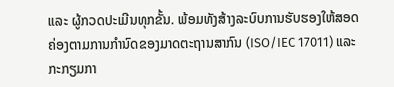ແລະ ຜູ້ກວດປະເມີນທຸກຂັ້ນ. ພ້ອມທັງສ້າງລະບົບການຮັບຮອງໃຫ້ສອດຄ່ອງຕາມການກຳນົດຂອງມາດຕະຖານສາກົນ (ISO/IEC 17011) ແລະ ກະກຽມກາ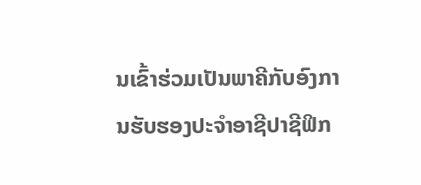ນເຂົ້າຮ່ວມເປັນພາຄີກັບອົງການຮັບຮອງປະຈຳອາຊີປາຊີຟິກ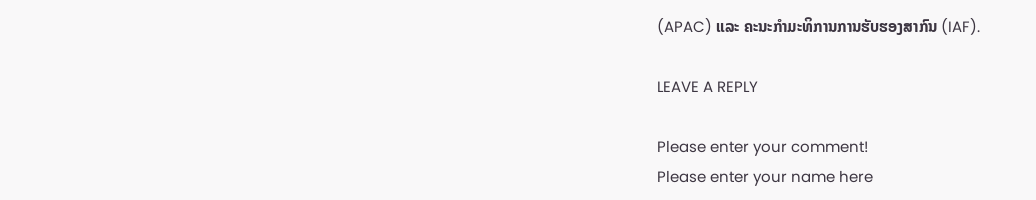(APAC) ແລະ ຄະນະກຳມະທິການການຮັບຮອງສາກົນ (IAF).

LEAVE A REPLY

Please enter your comment!
Please enter your name here